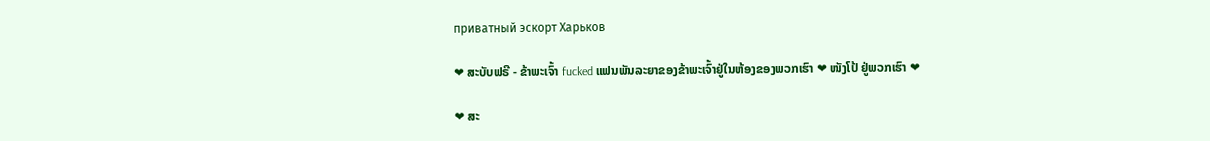приватный эскорт Харьков

❤ ສະບັບຟຣີ - ຂ້າພະເຈົ້າ fucked ແຟນພັນລະຍາຂອງຂ້າພະເຈົ້າຢູ່ໃນຫ້ອງຂອງພວກເຮົາ ❤ ໜັງໂປ້ ຢູ່ພວກເຮົາ ❤

❤ ສະ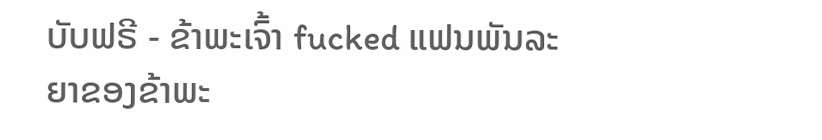ບັບຟຣີ - ຂ້າພະເຈົ້າ fucked ແຟນພັນລະຍາຂອງຂ້າພະ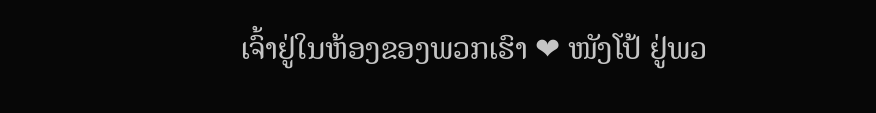ເຈົ້າຢູ່ໃນຫ້ອງຂອງພວກເຮົາ ❤ ໜັງໂປ້ ຢູ່ພວ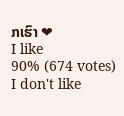ກເຮົາ ❤
I like
90% (674 votes)
I don't like